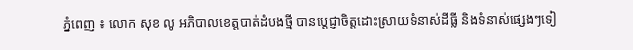ភ្នំពេញ ៖ លោក សុខ លូ អភិបាលខេត្តបាត់ដំបងថ្មី បានប្ដេជ្ញាចិត្តដោះស្រាយទំនាស់ដីធ្លី និងទំនាស់ផ្សេងៗទៀ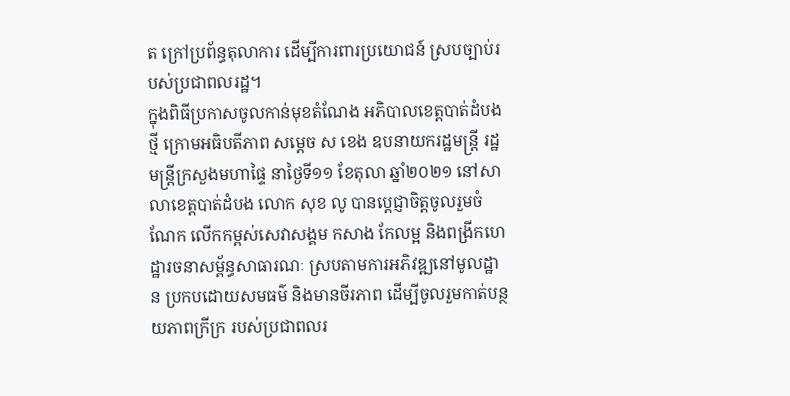ត ក្រៅប្រព័ន្ធតុលាការ ដើម្បីការពារប្រយោជន៍ ស្របច្បាប់របស់ប្រជាពលរដ្ឋ។
ក្នុងពិធីប្រកាសចូលកាន់មុខតំណែង អភិបាលខេត្តបាត់ដំបងថ្មី ក្រោមអធិបតីភាព សម្ដេច ស ខេង ឧបនាយករដ្ឋមន្ដ្រី រដ្ឋមន្ដ្រីក្រសួងមហាផ្ទៃ នាថ្ងៃទី១១ ខែតុលា ឆ្នាំ២០២១ នៅសាលាខេត្តបាត់ដំបង លោក សុខ លូ បានប្ដេជ្ញាចិត្តចូលរួមចំណែក លើកកម្ពស់សេវាសង្គម កសាង កែលម្អ និងពង្រីកហេដ្ឋារចនាសម្ព័ន្ធសាធារណៈ ស្របតាមការអភិវឌ្ឍនៅមូលដ្ឋាន ប្រកបដោយសមធម៌ និងមានចីរភាព ដើម្បីចូលរួមកាត់បន្ថយភាពក្រីក្រ របស់ប្រជាពលរ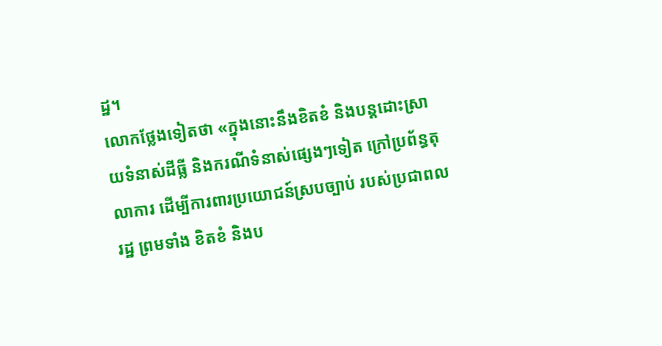ដ្ឋ។
លោកថ្លែងទៀតថា «ក្នុងនោះនឹងខិតខំ និងបន្តដោះស្រាយទំនាស់ដីធ្លី និងករណីទំនាស់ផ្សេងៗទៀត ក្រៅប្រព័ន្ធតុលាការ ដើម្បីការពារប្រយោជន៍ស្របច្បាប់ របស់ប្រជាពលរដ្ឋ ព្រមទាំង ខិតខំ និងប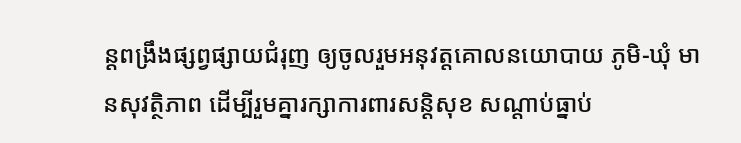ន្តពង្រឹងផ្សព្វផ្សាយជំរុញ ឲ្យចូលរួមអនុវត្តគោលនយោបាយ ភូមិ-ឃុំ មានសុវត្ថិភាព ដើម្បីរួមគ្នារក្សាការពារសន្តិសុខ សណ្តាប់ធ្នាប់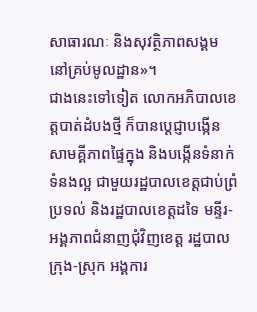សាធារណៈ និងសុវត្ថិភាពសង្គម នៅគ្រប់មូលដ្ឋាន»។
ជាងនេះទៅទៀត លោកអភិបាលខេត្តបាត់ដំបងថ្មី ក៏បានប្ដេជ្ញាបង្កើនសាមគ្គីភាពផ្ទៃក្នុង និងបង្កើនទំនាក់ទំនងល្អ ជាមួយរដ្ឋបាលខេត្តជាប់ព្រំប្រទល់ និងរដ្ឋបាលខេត្តដទៃ មន្ទីរ-អង្គភាពជំនាញជុំវិញខេត្ត រដ្ឋបាលក្រុង-ស្រុក អង្គការ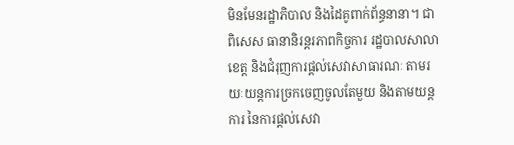មិនមែនរដ្ឋាភិបាល និងដៃគូពាក់ព័ន្ធនានា។ ជាពិសេស ធានានិរន្តរភាពកិច្ចការ រដ្ឋបាលសាលាខេត្ត និងជំរុញការផ្តល់សេវាសាធារណៈ តាមរយៈយន្តការច្រកចេញចូលតែមួយ និងតាមយន្តការ នៃការផ្តល់សេវា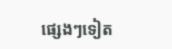ផ្សេងៗទៀត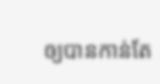ឲ្យបានកាន់តែ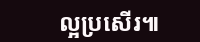ល្អប្រសើរ៕